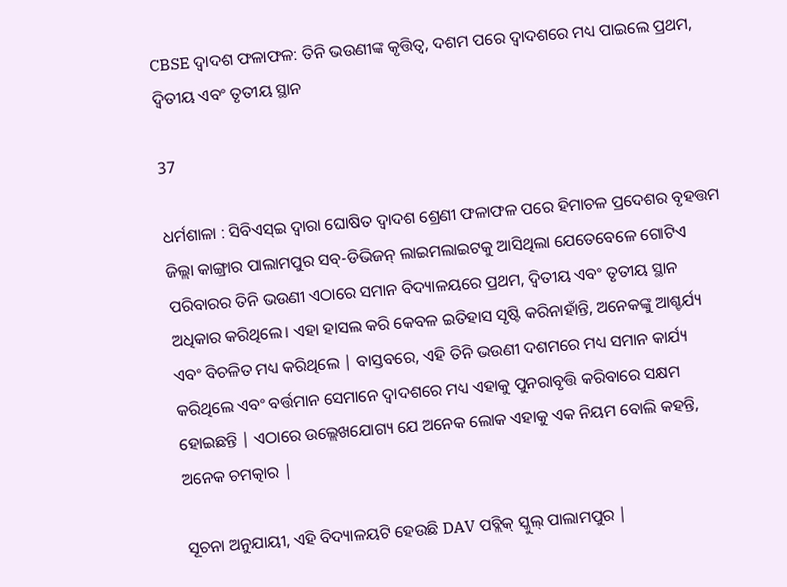CBSE ଦ୍ୱାଦଶ ଫଳାଫଳ: ତିନି ଭଉଣୀଙ୍କ କୃତ୍ତିତ୍ୱ, ଦଶମ ପରେ ଦ୍ୱାଦଶରେ ମଧ୍ୟ ପାଇଲେ ପ୍ରଥମ, ଦ୍ୱିତୀୟ ଏବଂ ତୃତୀୟ ସ୍ଥାନ

37

ଧର୍ମଶାଳା : ସିବିଏସ୍ଇ ଦ୍ୱାରା ଘୋଷିତ ଦ୍ୱାଦଶ ଶ୍ରେଣୀ ଫଳାଫଳ ପରେ ହିମାଚଳ ପ୍ରଦେଶର ବୃହତ୍ତମ ଜିଲ୍ଲା କାଙ୍ଗ୍ରାର ପାଲାମପୁର ସବ୍-ଡିଭିଜନ୍ ଲାଇମଲାଇଟକୁ ଆସିଥିଲା ଯେତେବେଳେ ଗୋଟିଏ ପରିବାରର ତିନି ଭଉଣୀ ଏଠାରେ ସମାନ ବିଦ୍ୟାଳୟରେ ପ୍ରଥମ, ଦ୍ୱିତୀୟ ଏବଂ ତୃତୀୟ ସ୍ଥାନ ଅଧିକାର କରିଥିଲେ। ଏହା ହାସଲ କରି କେବଳ ଇତିହାସ ସୃଷ୍ଟି କରିନାହାଁନ୍ତି, ଅନେକଙ୍କୁ ଆଶ୍ଚର୍ଯ୍ୟ ଏବଂ ବିଚଳିତ ମଧ୍ୟ କରିଥିଲେ | ବାସ୍ତବରେ, ଏହି ତିନି ଭଉଣୀ ଦଶମରେ ମଧ୍ୟ ସମାନ କାର୍ଯ୍ୟ କରିଥିଲେ ଏବଂ ବର୍ତ୍ତମାନ ସେମାନେ ଦ୍ୱାଦଶରେ ମଧ୍ୟ ଏହାକୁ ପୁନରାବୃତ୍ତି କରିବାରେ ସକ୍ଷମ ହୋଇଛନ୍ତି | ଏଠାରେ ଉଲ୍ଲେଖଯୋଗ୍ୟ ଯେ ଅନେକ ଲୋକ ଏହାକୁ ଏକ ନିୟମ ବୋଲି କହନ୍ତି, ଅନେକ ଚମତ୍କାର |

ସୂଚନା ଅନୁଯାୟୀ, ଏହି ବିଦ୍ୟାଳୟଟି ହେଉଛି DAV ପବ୍ଲିକ୍ ସ୍କୁଲ୍ ପାଲାମପୁର |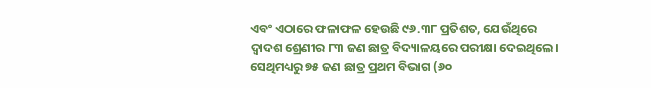ଏବଂ ଏଠାରେ ଫଳାଫଳ ହେଉଛି ୯୬.୩୮ ପ୍ରତିଶତ, ଯେଉଁଥିରେ ଦ୍ୱାଦଶ ଶ୍ରେଣୀର ୮୩ ଜଣ ଛାତ୍ର ବିଦ୍ୟାଳୟରେ ପରୀକ୍ଷା ଦେଇଥିଲେ। ସେଥିମଧ୍ୟରୁ ୭୫ ଜଣ ଛାତ୍ର ପ୍ରଥମ ବିଭାଗ (୬୦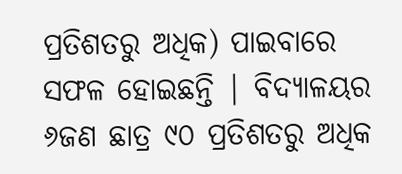ପ୍ରତିଶତରୁ ଅଧିକ) ପାଇବାରେ ସଫଳ ହୋଇଛନ୍ତି | ବିଦ୍ୟାଳୟର ୬ଜଣ ଛାତ୍ର ୯୦ ପ୍ରତିଶତରୁ ଅଧିକ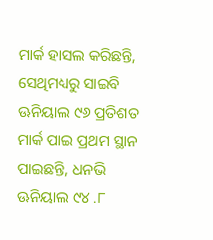ମାର୍କ ହାସଲ କରିଛନ୍ତି, ସେଥିମଧ୍ୟରୁ ସାଇବି ଊନିୟାଲ ୯୬ ପ୍ରତିଶତ ମାର୍କ ପାଇ ପ୍ରଥମ ସ୍ଥାନ ପାଇଛନ୍ତି, ଧନଭି ଊନିୟାଲ ୯୪ .୮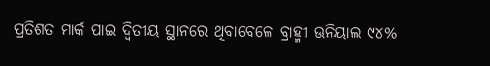ପ୍ରତିଶତ ମାର୍କ ପାଇ ଦ୍ୱିତୀୟ ସ୍ଥାନରେ ଥିବାବେଳେ ବ୍ରାହ୍ମୀ ଊନିୟାଲ ୯୪%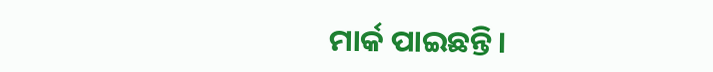ମାର୍କ ପାଇଛନ୍ତି।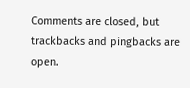Comments are closed, but trackbacks and pingbacks are open.